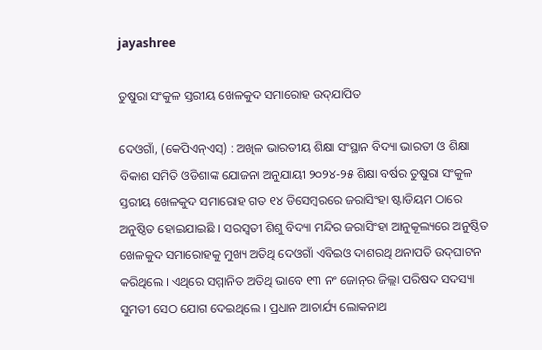jayashree

ତୁଷୁରା ସଂକୁଳ ସ୍ତରୀୟ ଖେଳକୁଦ ସମାରୋହ ଉଦ୍‌ଯାପିତ

ଦେଓଗାଁ, (କେପିଏନ୍‌ଏସ୍‌) : ଅଖିଳ ଭାରତୀୟ ଶିକ୍ଷା ସଂସ୍ଥାନ ବିଦ୍ୟା ଭାରତୀ ଓ ଶିକ୍ଷା ବିକାଶ ସମିତି ଓଡିଶାଙ୍କ ଯୋଜନା ଅନୁଯାୟୀ ୨୦୨୪-୨୫ ଶିକ୍ଷା ବର୍ଷର ତୁଷୁରା ସଂକୁଳ ସ୍ତରୀୟ ଖେଳକୁଦ ସମାରୋହ ଗତ ୧୪ ଡିସେମ୍ବରରେ ଜରାସିଂହା ଷ୍ଟାଡିୟମ ଠାରେ ଅନୁଷ୍ଠିତ ହୋଇଯାଇଛି । ସରସ୍ଵତୀ ଶିଶୁ ବିଦ୍ୟା ମନ୍ଦିର ଜରାସିଂହା ଆନୁକୂଲ୍ୟରେ ଅନୁଷ୍ଠିତ ଖେଳକୁଦ ସମାରୋହକୁ ମୁଖ୍ୟ ଅତିଥି ଦେଓଗାଁ ଏବିଇଓ ଦାଶରଥି ଥନାପତି ଉଦ୍‌ଘାଟନ କରିଥିଲେ । ଏଥିରେ ସମ୍ମାନିତ ଅତିଥି ଭାବେ ୧୩ ନଂ ଜୋନ୍‌ର ଜିଲ୍ଲା ପରିଷଦ ସଦସ୍ୟା ସୁମତୀ ସେଠ ଯୋଗ ଦେଇଥିଲେ । ପ୍ରଧାନ ଆଚାର୍ଯ୍ୟ ଲୋକନାଥ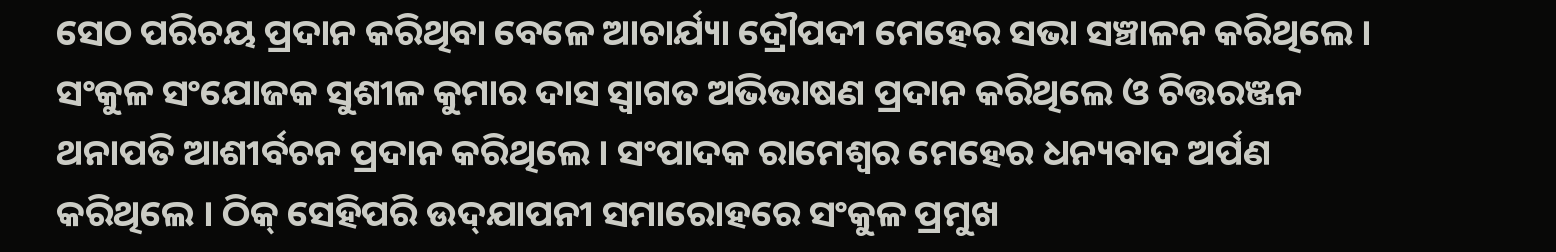ସେଠ ପରିଚୟ ପ୍ରଦାନ କରିଥିବା ବେଳେ ଆଚାର୍ଯ୍ୟା ଦ୍ରୌପଦୀ ମେହେର ସଭା ସଞ୍ଚାଳନ କରିଥିଲେ । ସଂକୁଳ ସଂଯୋଜକ ସୁଶୀଳ କୁମାର ଦାସ ସ୍ୱାଗତ ଅଭିଭାଷଣ ପ୍ରଦାନ କରିଥିଲେ ଓ ଚିତ୍ତରଞ୍ଜନ ଥନାପତି ଆଶୀର୍ବଚନ ପ୍ରଦାନ କରିଥିଲେ । ସଂପାଦକ ରାମେଶ୍ୱର ମେହେର ଧନ୍ୟବାଦ ଅର୍ପଣ କରିଥିଲେ । ଠିକ୍ ସେହିପରି ଉଦ୍‌ଯାପନୀ ସମାରୋହରେ ସଂକୁଳ ପ୍ରମୁଖ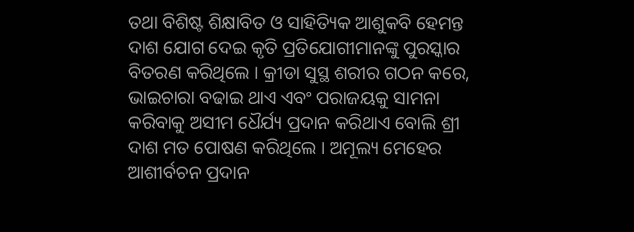ତଥା ବିଶିଷ୍ଟ ଶିକ୍ଷାବିତ ଓ ସାହିତ୍ୟିକ ଆଶୁକବି ହେମନ୍ତ ଦାଶ ଯୋଗ ଦେଇ କୃତି ପ୍ରତିଯୋଗୀମାନଙ୍କୁ ପୁରସ୍କାର ବିତରଣ କରିଥିଲେ । କ୍ରୀଡା ସୁସ୍ଥ ଶରୀର ଗଠନ କରେ, ଭାଇଚାରା ବଢାଇ ଥାଏ ଏବଂ ପରାଜୟକୁ ସାମନା କରିବାକୁ ଅସୀମ ଧୈର୍ଯ୍ୟ ପ୍ରଦାନ କରିଥାଏ ବୋଲି ଶ୍ରୀ ଦାଶ ମତ ପୋଷଣ କରିଥିଲେ । ଅମୂଲ୍ୟ ମେହେର ଆଶୀର୍ବଚନ ପ୍ରଦାନ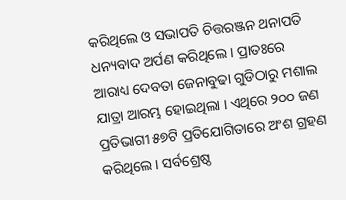କରିଥିଲେ ଓ ସଭାପତି ଚିତ୍ତରଞ୍ଜନ ଥନାପତି ଧନ୍ୟବାଦ ଅର୍ପଣ କରିଥିଲେ । ପ୍ରାତଃରେ ଆରାଧ୍ୟ ଦେବତା ଜେନାବୁଢା ଗୁଡିଠାରୁ ମଶାଲ ଯାତ୍ରା ଆରମ୍ଭ ହୋଇଥିଲା । ଏଥିରେ ୨୦୦ ଜଣ ପ୍ରତିଭାଗୀ ୫୭ଟି ପ୍ରତିଯୋଗିତାରେ ଅଂଶ ଗ୍ରହଣ କରିଥିଲେ । ସର୍ବଶ୍ରେଷ୍ଠ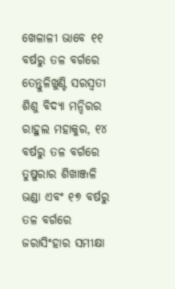ଖେଳାଳୀ ଭାବେ ୧୧ ବର୍ଷରୁ ତଳ ବର୍ଗରେ ତେନ୍ତୁଳିଖୁଣ୍ଟି ସରସ୍ୱତୀ ଶିଶୁ ବିଦ୍ୟା ମନ୍ଦିରର ରାହୁଲ ମହାକୁର, ୧୪ ବର୍ଷରୁ ତଳ ବର୍ଗରେ ତୁଷୁରାର ଶିଖାଞ୍ଜଳି ଭଣ୍ଡା ଏବଂ ୧୭ ବର୍ଷରୁ ତଳ ବର୍ଗରେ ଜରାସିଂହାର ସମୀକ୍ଷା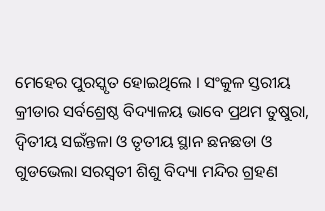ମେହେର ପୁରସ୍କୃତ ହୋଇଥିଲେ । ସଂକୁଳ ସ୍ତରୀୟ କ୍ରୀଡାର ସର୍ବଶ୍ରେଷ୍ଠ ବିଦ୍ୟାଳୟ ଭାବେ ପ୍ରଥମ ତୁଷୁରା, ଦ୍ୱିତୀୟ ସଇଁନ୍ତଳା ଓ ତୃତୀୟ ସ୍ଥାନ ଛନଛଡା ଓ ଗୁଡଭେଲା ସରସ୍ଵତୀ ଶିଶୁ ବିଦ୍ୟା ମନ୍ଦିର ଗ୍ରହଣ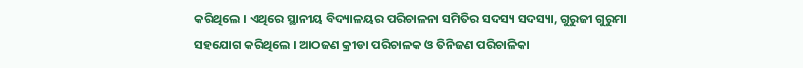କରିଥିଲେ । ଏଥିରେ ସ୍ଥାନୀୟ ବିଦ୍ୟାଳୟର ପରିଚାଳନା ସମିତିର ସଦସ୍ୟ ସଦସ୍ୟା, ଗୁରୁଜୀ ଗୁରୁମା ସହଯୋଗ କରିଥିଲେ । ଆଠଜଣ କ୍ରୀଡା ପରିଚାଳକ ଓ ତିନିଜଣ ପରିଚାଳିକା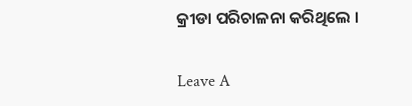କ୍ରୀଡା ପରିଚାଳନା କରିଥିଲେ ।

Leave A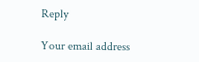Reply

Your email address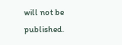will not be published.